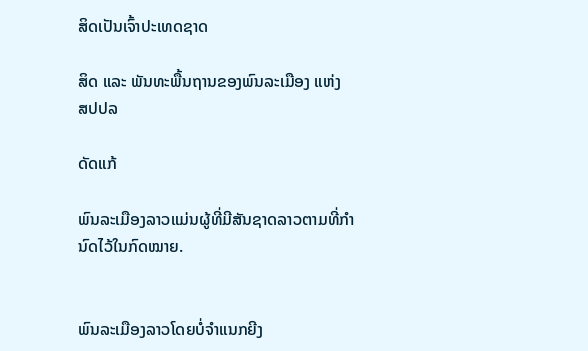ສິດເປັນເຈົ້າປະເທດຊາດ

ສິດ ແລະ ພັນທະພື້ນຖານຂອງພົນລະເມືອງ ແຫ່ງ ສປປລ

ດັດແກ້

ພົນລະເມືອງລາວແມ່ນຜູ້ທີ່ມີສັນຊາດລາວຕາມທີ່ກຳນົດໄວ້ໃນກົດໝາຍ.


ພົນລະເມືອງລາວໂດຍບໍ່ຈຳແນກຍີງ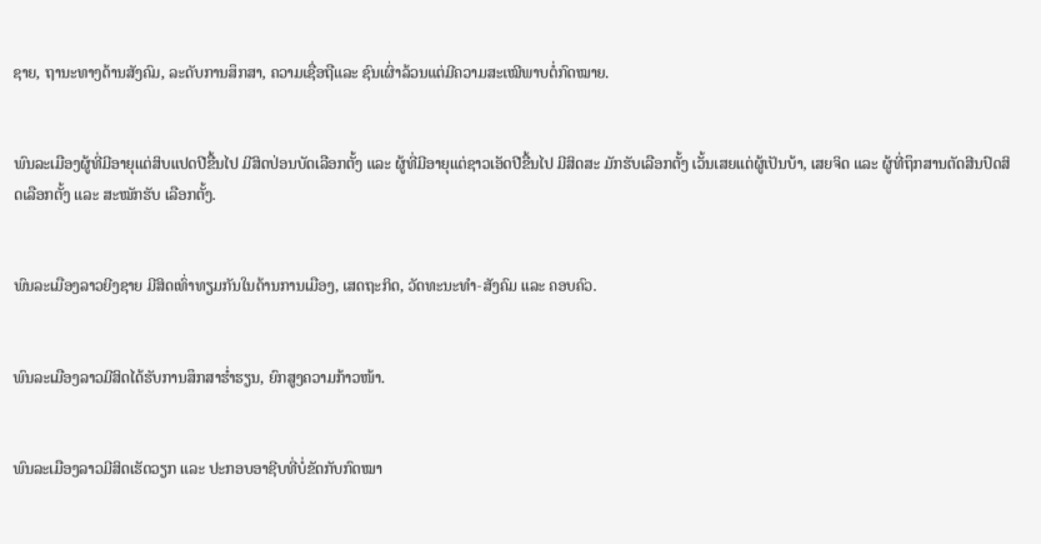ຊາຍ, ຖານະທາງດ້ານສັງຄົມ, ລະດັບການສຶກສາ, ຄວາມເຊື່ອຖືແລະ ຊົນເຜົ່າລ້ວນແຕ່ມີຄວາມສະເໝີພາບຕໍ່ກົດໝາຍ.


ພົນລະເມືອງຜູ້ທີ່ມີອາຍຸແຕ່ສິບແປດປີຂື້ນໄປ ມີສິດປ່ອນບັດເລືອກຕັ້ງ ແລະ ຜູ້ທີ່ມີອາຍຸແຕ່ຊາວເອັດປີຂື້ນໄປ ມີສິດສະ ມັກຮັບເລືອກຕັ້ງ ເວັ້ນເສຍແຕ່ຜູ້ເປັນບ້າ, ເສຍຈິດ ແລະ ຜູ້ທີ່ຖຶກສານຕັດສີນປົດສິດເລືອກຕັ້ງ ແລະ ສະໝັກຮັບ ເລືອກຕັ້ງ.


ພົນລະເມືອງລາວຍີງຊາຍ ມີສິດເທົ່າທຽມກັນໃນດ້ານການເມືອງ, ເສດຖະກິດ, ວັດທະນະທຳ-ສັງຄົມ ແລະ ຄອບຄົວ.


ພົນລະເມືອງລາວມີສິດໄດ້ຮັບການສຶກສາຮ່ຳຮຽນ, ຍົກສູງຄວາມກ້າວໜ້າ.


ພົນລະເມືອງລາວມີສິດເຮັດວຽກ ແລະ ປະກອບອາຊີບທີ່ບໍ່ຂັດກັບກົດໝາ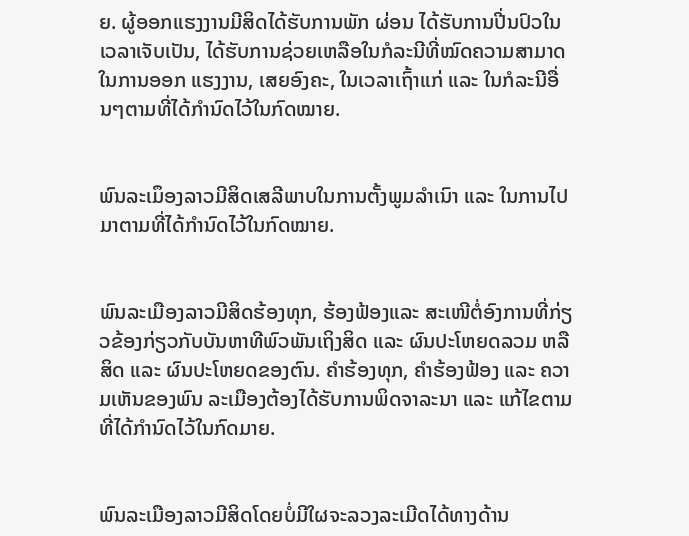ຍ. ຜູ້ອອກແຮງງານມີສິດໄດ້ຮັບການພັກ ຜ່ອນ ໄດ້ຮັບການປີ່ນປົວໃນເວລາເຈັບເປັນ, ໄດ້ຮັບການຊ່ວຍເຫລືອໃນກໍລະນີທີ່ໝົດຄວາມສາມາດໃນການອອກ ແຮງງານ, ເສຍອົງຄະ, ໃນເວລາເຖົ້າແກ່ ແລະ ໃນກໍລະນີອື່ນໆຕາມທີ່ໄດ້ກຳນົດໄວ້ໃນກົດໝາຍ.


ພົນລະເມຶອງລາວມີສິດເສລີພາບໃນການຕັ້ງພູມລຳເນົາ ແລະ ໃນການໄປມາຕາມທີ່ໄດ້ກຳນົດໄວ້ໃນກົດໝາຍ.


ພົນລະເມືອງລາວມີສິດຮ້ອງທຸກ, ຮ້ອງຟ້ອງແລະ ສະເໜີຕໍ່ອົງການທີ່ກ່ຽວຂ້ອງກ່ຽວກັບບັນຫາທີພົວພັນເຖິງສິດ ແລະ ຜົນປະໂຫຍດລວມ ຫລື ສິດ ແລະ ຜົນປະໂຫຍດຂອງຕົນ. ຄຳຮ້ອງທຸກ, ຄຳຮ້ອງຟ້ອງ ແລະ ຄວາມເຫັນຂອງພົນ ລະເມືອງຕ້ອງໄດ້ຮັບການພິດຈາລະນາ ແລະ ແກ້ໄຂຕາມທີ່ໄດ້ກຳນົດໄວ້ໃນກົດມາຍ.


ພົນລະເມືອງລາວມີສິດໂດຍບໍ່ມີໃຜຈະລວງລະເມີດໄດ້ທາງດ້ານ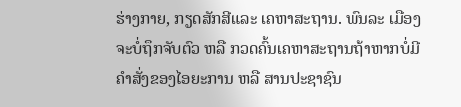ຮ່າງກາຍ, ກຽດສັກສີແລະ ເຄຫາສະຖານ. ພົນລະ ເມືອງຈະບໍ່ຖຶກຈັບຕົວ ຫລື ກວດຄົ້ນເຄຫາສະຖານຖ້າຫາກບໍ່ມີຄຳສັ່ງຂອງໄອຍະການ ຫລື ສານປະຊາຊົນ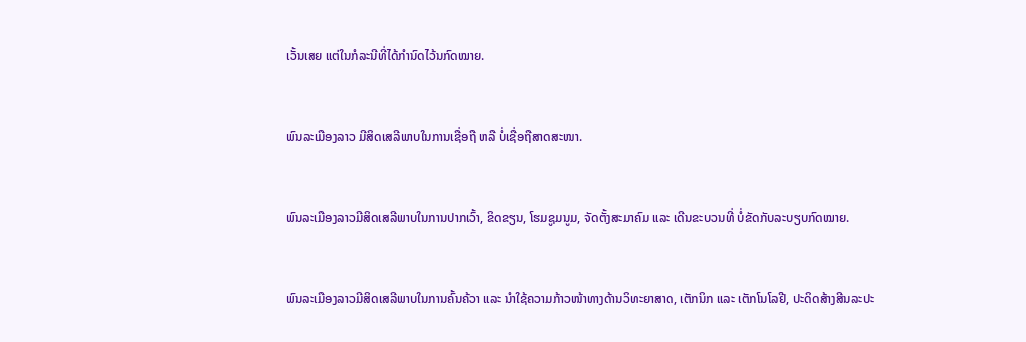ເວັ້ນເສຍ ແຕ່ໃນກໍລະນີທີ່ໄດ້ກຳນົດໄວ້ນກົດໝາຍ.


ພົນລະເມືອງລາວ ມີສິດເສລີພາບໃນການເຊື່ອຖື ຫລື ບໍ່ເຊື່ອຖືສາດສະໜາ.


ພົນລະເມືອງລາວມີສິດເສລີພາບໃນການປາກເວົ້າ, ຂິດຂຽນ, ໂຮມຊູມນູມ, ຈັດຕັ້ງສະມາຄົມ ແລະ ເດີນຂະບວນທີ່ ບໍ່ຂັດກັບລະບຽບກົດໝາຍ.


ພົນລະເມືອງລາວມີສິດເສລີພາບໃນການຄົ້ນຄ້ວາ ແລະ ນຳໃຊ້ຄວາມກ້າວໜ້າທາງດ້ານວິທະຍາສາດ, ເຕັກນິກ ແລະ ເຕັກໂນໂລຢີ, ປະດິດສ້າງສີນລະປະ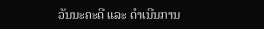ວັນນະຄະດີ ແລະ ດຳເນີນການ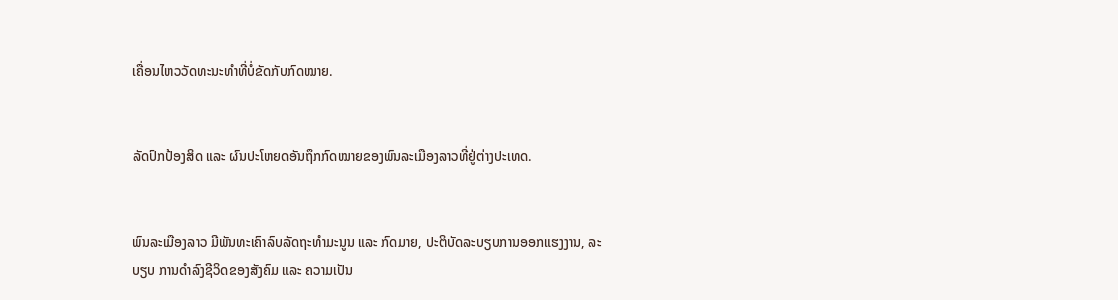ເຄື່ອນໄຫວວັດທະນະທຳທີ່ບໍ່ຂັດກັບກົດໝາຍ.


ລັດປົກປ້ອງສິດ ແລະ ຜົນປະໂຫຍດອັນຖຶກກົດໝາຍຂອງພົນລະເມືອງລາວທີ່ຢູ່ຕ່າງປະເທດ.


ພົນລະເມືອງລາວ ມີພັນທະເຄົາລົບລັດຖະທຳມະນູນ ແລະ ກົດມາຍ, ປະຕິບັດລະບຽບການອອກແຮງງານ, ລະບຽບ ການດຳລົງຊີວິດຂອງສັງຄົມ ແລະ ຄວາມເປັນ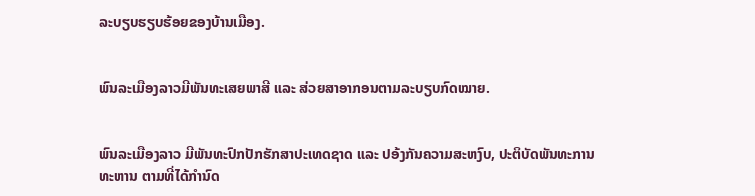ລະບຽບຮຽບຮ້ອຍຂອງບ້ານເມືອງ.


ພົນລະເມືອງລາວມີພັນທະເສຍພາສີ ແລະ ສ່ວຍສາອາກອນຕາມລະບຽບກົດໝາຍ.


ພົນລະເມືອງລາວ ມີພັນທະປົກປັກຮັກສາປະເທດຊາດ ແລະ ປອ້ງກັນຄວາມສະຫງົບ, ປະຕິບັດພັນທະການທະຫານ ຕາມທີ່ໄດ້ກຳນົດ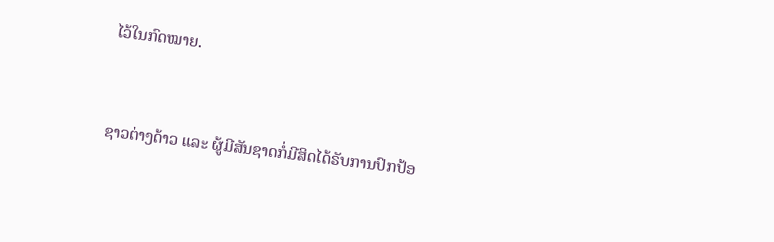ໄວ້ໃນກົດໝາຍ.


ຊາວຕ່າງດ້າວ ແລະ ຜູ້ມີສັນຊາດກໍ່ມີສິດໄດ້ຣັບການປົກປ້ອ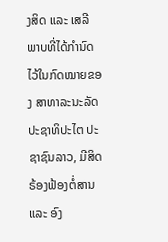ງສິດ ແລະ ເສລີພາບທີ່ໄດ້ກຳນົດໄວ້ໃນກົດໝາຍຂອງ ສາທາລະນະລັດ ປະຊາທິປະໄຕ ປະຊາຊົນລາວ, ມີສິດຣ້ອງຟ້ອງຕໍ່ສານ ແລະ ອົງ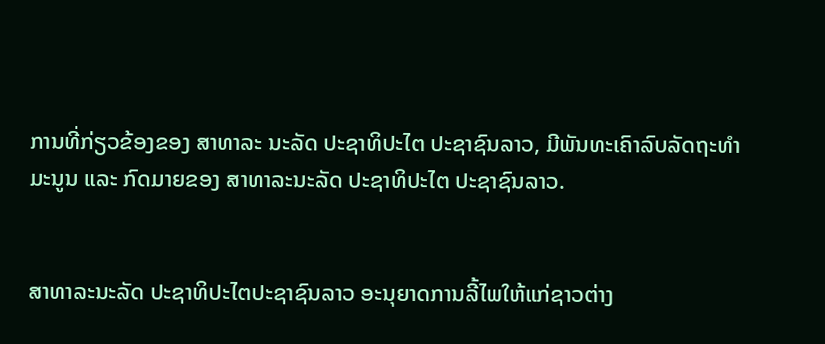ການທີ່ກ່ຽວຂ້ອງຂອງ ສາທາລະ ນະລັດ ປະຊາທິປະໄຕ ປະຊາຊົນລາວ, ມີພັນທະເຄົາລົບລັດຖະທຳມະນູນ ແລະ ກົດມາຍຂອງ ສາທາລະນະລັດ ປະຊາທິປະໄຕ ປະຊາຊົນລາວ.


ສາທາລະນະລັດ ປະຊາທິປະໄຕປະຊາຊົນລາວ ອະນຸຍາດການລີ້ໄພໃຫ້ແກ່ຊາວຕ່າງ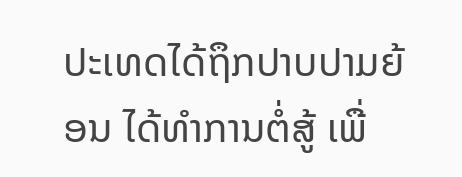ປະເທດໄດ້ຖຶກປາບປາມຍ້ອນ ໄດ້ທຳການຕໍ່ສູ້ ເພື່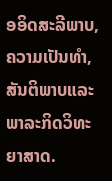ອອິດສະລີພາບ, ຄວາມເປັນທຳ, ສັນຕິພາບແລະ ພາລະກິດວິທະຍາສາດ.